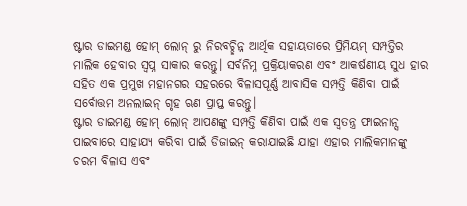ଷ୍ଟାର ଡାଇମଣ୍ଡ ହୋମ୍ ଲୋନ୍ ରୁ ନିରବଚ୍ଛିନ୍ନ ଆର୍ଥିକ ସହାୟତାରେ ପ୍ରିମିୟମ୍ ସମ୍ପତ୍ତିର ମାଲିକ ହେବାର ସ୍ୱପ୍ନ ସାକାର କରନ୍ତୁ। ସର୍ବନିମ୍ନ ପ୍ରକ୍ରିୟାକରଣ ଏବଂ ଆକର୍ଷଣୀୟ ସୁଧ ହାର ସହିତ ଏକ ପ୍ରମୁଖ ମହାନଗର ସହରରେ ବିଳାସପୂର୍ଣ୍ଣ ଆବାସିକ ସମ୍ପତ୍ତି କିଣିବା ପାଇଁ ସର୍ବୋତ୍ତମ ଅନଲାଇନ୍ ଗୃହ ଋଣ ପ୍ରାପ୍ତ କରନ୍ତୁ।
ଷ୍ଟାର ଡାଇମଣ୍ଡ ହୋମ୍ ଲୋନ୍ ଆପଣଙ୍କୁ ସମ୍ପତ୍ତି କିଣିବା ପାଇଁ ଏକ ସ୍ୱତନ୍ତ୍ର ଫାଇନାନ୍ସ ପାଇବାରେ ସାହାଯ୍ୟ କରିବା ପାଇଁ ଡିଜାଇନ୍ କରାଯାଇଛି ଯାହା ଏହାର ମାଲିକମାନଙ୍କୁ ଚରମ ବିଳାସ ଏବଂ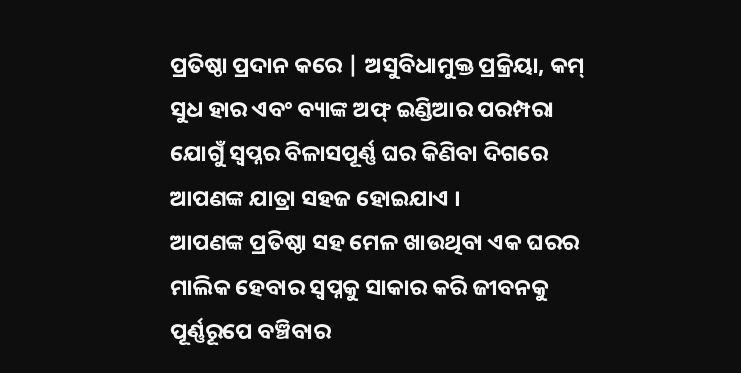ପ୍ରତିଷ୍ଠା ପ୍ରଦାନ କରେ | ଅସୁବିଧାମୁକ୍ତ ପ୍ରକ୍ରିୟା, କମ୍ ସୁଧ ହାର ଏବଂ ବ୍ୟାଙ୍କ ଅଫ୍ ଇଣ୍ଡିଆର ପରମ୍ପରା ଯୋଗୁଁ ସ୍ୱପ୍ନର ବିଳାସପୂର୍ଣ୍ଣ ଘର କିଣିବା ଦିଗରେ ଆପଣଙ୍କ ଯାତ୍ରା ସହଜ ହୋଇଯାଏ ।
ଆପଣଙ୍କ ପ୍ରତିଷ୍ଠା ସହ ମେଳ ଖାଉଥିବା ଏକ ଘରର ମାଲିକ ହେବାର ସ୍ୱପ୍ନକୁ ସାକାର କରି ଜୀବନକୁ ପୂର୍ଣ୍ଣରୂପେ ବଞ୍ଚିବାର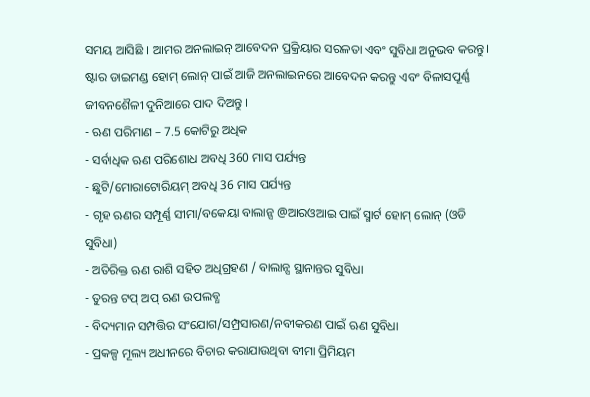ସମୟ ଆସିଛି । ଆମର ଅନଲାଇନ୍ ଆବେଦନ ପ୍ରକ୍ରିୟାର ସରଳତା ଏବଂ ସୁବିଧା ଅନୁଭବ କରନ୍ତୁ। ଷ୍ଟାର ଡାଇମଣ୍ଡ ହୋମ୍ ଲୋନ୍ ପାଇଁ ଆଜି ଅନଲାଇନରେ ଆବେଦନ କରନ୍ତୁ ଏବଂ ବିଳାସପୂର୍ଣ୍ଣ ଜୀବନଶୈଳୀ ଦୁନିଆରେ ପାଦ ଦିଅନ୍ତୁ ।
- ଋଣ ପରିମାଣ – 7.5 କୋଟିରୁ ଅଧିକ
- ସର୍ବାଧିକ ଋଣ ପରିଶୋଧ ଅବଧି 360 ମାସ ପର୍ଯ୍ୟନ୍ତ
- ଛୁଟି/ମୋରାଟୋରିୟମ୍ ଅବଧି 36 ମାସ ପର୍ଯ୍ୟନ୍ତ
- ଗୃହ ଋଣର ସମ୍ପୂର୍ଣ୍ଣ ସୀମା/ବକେୟା ବାଲାନ୍ସ @ଆରଓଆଇ ପାଇଁ ସ୍ମାର୍ଟ ହୋମ୍ ଲୋନ୍ (ଓଡି ସୁବିଧା)
- ଅତିରିକ୍ତ ଋଣ ରାଶି ସହିତ ଅଧିଗ୍ରହଣ / ବାଲାନ୍ସ ସ୍ଥାନାନ୍ତର ସୁବିଧା
- ତୁରନ୍ତ ଟପ୍ ଅପ୍ ଋଣ ଉପଲବ୍ଧ
- ବିଦ୍ୟମାନ ସମ୍ପତ୍ତିର ସଂଯୋଗ/ସମ୍ପ୍ରସାରଣ/ନବୀକରଣ ପାଇଁ ଋଣ ସୁବିଧା
- ପ୍ରକଳ୍ପ ମୂଲ୍ୟ ଅଧୀନରେ ବିଚାର କରାଯାଉଥିବା ବୀମା ପ୍ରିମିୟମ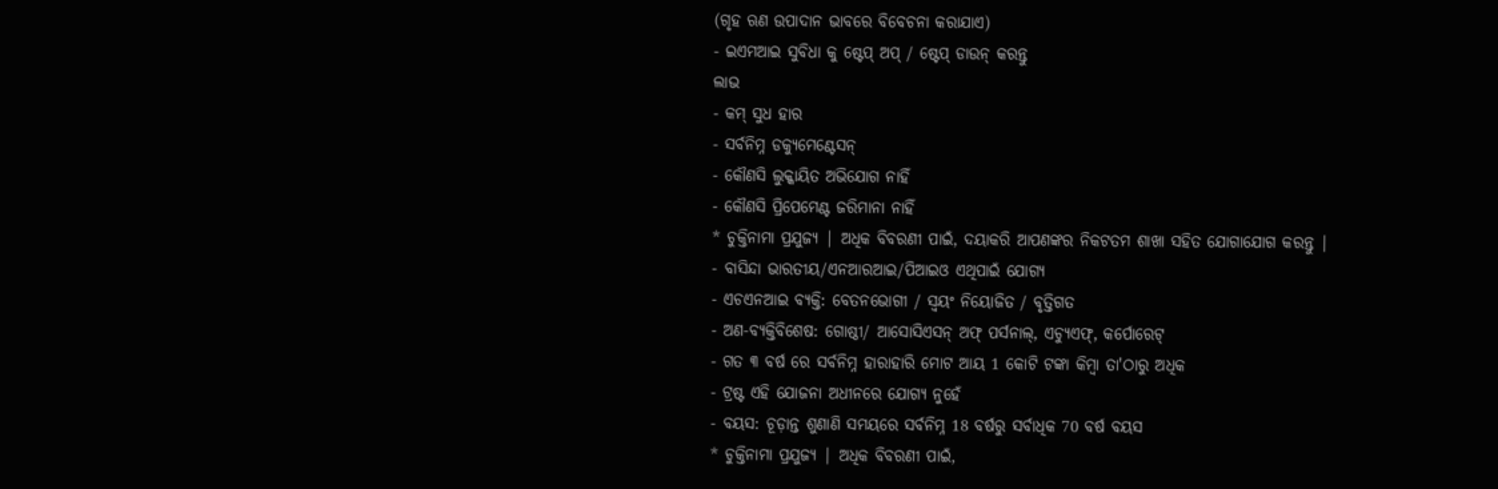(ଗୃହ ଋଣ ଉପାଦାନ ଭାବରେ ବିବେଚନା କରାଯାଏ)
- ଇଏମଆଇ ସୁବିଧା କୁ ଷ୍ଟେପ୍ ଅପ୍ / ଷ୍ଟେପ୍ ଡାଉନ୍ କରନ୍ତୁ
ଲାଭ
- କମ୍ ସୁଧ ହାର
- ସର୍ବନିମ୍ନ ଡକ୍ୟୁମେଣ୍ଟେସନ୍
- କୌଣସି ଲୁକ୍କାୟିତ ଅଭିଯୋଗ ନାହିଁ
- କୌଣସି ପ୍ରିପେମେଣ୍ଟ ଜରିମାନା ନାହିଁ
* ଚୁକ୍ତିନାମା ପ୍ରଯୁଜ୍ୟ | ଅଧିକ ବିବରଣୀ ପାଇଁ, ଦୟାକରି ଆପଣଙ୍କର ନିକଟତମ ଶାଖା ସହିତ ଯୋଗାଯୋଗ କରନ୍ତୁ |
- ବାସିନ୍ଦା ଭାରତୀୟ/ଏନଆରଆଇ/ପିଆଇଓ ଏଥିପାଇଁ ଯୋଗ୍ୟ
- ଏଚଏନଆଇ ବ୍ୟକ୍ତି: ବେତନଭୋଗୀ / ସ୍ୱୟଂ ନିୟୋଜିତ / ବୃତ୍ତିଗତ
- ଅଣ-ବ୍ୟକ୍ତିବିଶେଷ: ଗୋଷ୍ଠୀ/ ଆସୋସିଏସନ୍ ଅଫ୍ ପର୍ସନାଲ୍, ଏଚ୍ୟୁଏଫ୍, କର୍ପୋରେଟ୍
- ଗତ ୩ ବର୍ଷ ରେ ସର୍ବନିମ୍ନ ହାରାହାରି ମୋଟ ଆୟ 1 କୋଟି ଟଙ୍କା କିମ୍ବା ତା'ଠାରୁ ଅଧିକ
- ଟ୍ରଷ୍ଟ ଏହି ଯୋଜନା ଅଧୀନରେ ଯୋଗ୍ୟ ନୁହେଁ
- ବୟସ: ଚୂଡ଼ାନ୍ତ ଶୁଣାଣି ସମୟରେ ସର୍ବନିମ୍ନ 18 ବର୍ଷରୁ ସର୍ବାଧିକ 70 ବର୍ଷ ବୟସ
* ଚୁକ୍ତିନାମା ପ୍ରଯୁଜ୍ୟ | ଅଧିକ ବିବରଣୀ ପାଇଁ,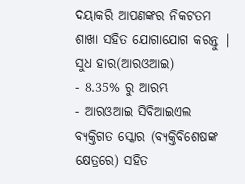ଦୟାକରି ଆପଣଙ୍କର ନିକଟତମ ଶାଖା ସହିତ ଯୋଗାଯୋଗ କରନ୍ତୁ |
ସୁଧ ହାର(ଆରଓଆଇ)
- 8.35% ରୁ ଆରମ୍ଭ
- ଆରଓଆଇ ସିବିଆଇଏଲ ବ୍ୟକ୍ତିଗତ ସ୍କୋର (ବ୍ୟକ୍ତିବିଶେଷଙ୍କ କ୍ଷେତ୍ରରେ) ସହିତ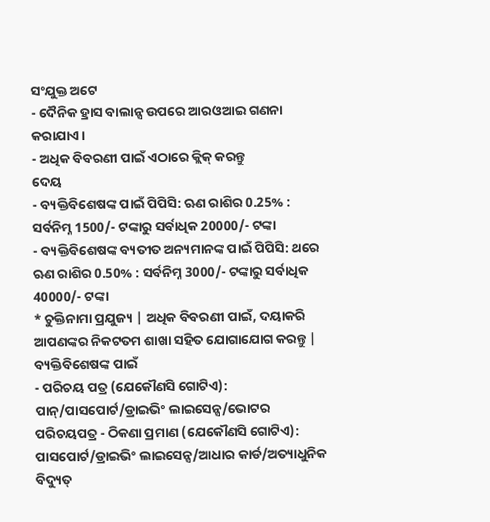ସଂଯୁକ୍ତ ଅଟେ
- ଦୈନିକ ହ୍ରାସ ବାଲାନ୍ସ ଉପରେ ଆରଓଆଇ ଗଣନା କରାଯାଏ ।
- ଅଧିକ ବିବରଣୀ ପାଇଁ ଏଠାରେ କ୍ଲିକ୍ କରନ୍ତୁ
ଦେୟ
- ବ୍ୟକ୍ତିବିଶେଷଙ୍କ ପାଇଁ ପିପିସି: ଋଣ ରାଶିର 0.25% : ସର୍ବନିମ୍ନ 1500/- ଟଙ୍କାରୁ ସର୍ବାଧିକ 20000/- ଟଙ୍କା
- ବ୍ୟକ୍ତିବିଶେଷଙ୍କ ବ୍ୟତୀତ ଅନ୍ୟମାନଙ୍କ ପାଇଁ ପିପିସି: ଥରେ ଋଣ ରାଶିର 0.50% : ସର୍ବନିମ୍ନ 3000/- ଟଙ୍କାରୁ ସର୍ବାଧିକ 40000/- ଟଙ୍କା
* ଚୁକ୍ତିନାମା ପ୍ରଯୁଜ୍ୟ | ଅଧିକ ବିବରଣୀ ପାଇଁ, ଦୟାକରି ଆପଣଙ୍କର ନିକଟତମ ଶାଖା ସହିତ ଯୋଗାଯୋଗ କରନ୍ତୁ |
ବ୍ୟକ୍ତିବିଶେଷଙ୍କ ପାଇଁ
- ପରିଚୟ ପତ୍ର (ଯେକୌଣସି ଗୋଟିଏ):
ପାନ୍/ପାସପୋର୍ଟ/ଡ୍ରାଇଭିଂ ଲାଇସେନ୍ସ/ଭୋଟର ପରିଚୟପତ୍ର - ଠିକଣା ପ୍ରମାଣ (ଯେକୌଣସି ଗୋଟିଏ):
ପାସପୋର୍ଟ/ଡ୍ରାଇଭିଂ ଲାଇସେନ୍ସ/ଆଧାର କାର୍ଡ/ଅତ୍ୟାଧୁନିକ ବିଦ୍ୟୁତ୍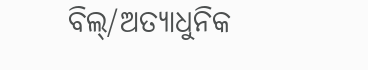ବିଲ୍/ଅତ୍ୟାଧୁନିକ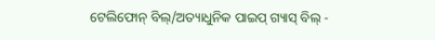ଟେଲିଫୋନ୍ ବିଲ୍/ଅତ୍ୟାଧୁନିକ ପାଇପ୍ ଗ୍ୟାସ୍ ବିଲ୍ -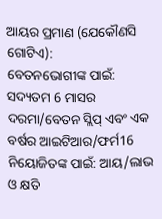ଆୟର ପ୍ରମାଣ (ଯେକୌଣସି ଗୋଟିଏ):
ବେତନଭୋଗୀଙ୍କ ପାଇଁ: ସଦ୍ୟତମ 6 ମାସର ଦରମା/ବେତନ ସ୍ଲିପ୍ ଏବଂ ଏକ ବର୍ଷର ଆଇଟିଆର/ଫର୍ମ16
ନିୟୋଜିତଙ୍କ ପାଇଁ: ଆୟ/ଲାଭ ଓ କ୍ଷତି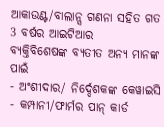ଆକାଉଣ୍ଟ/ବାଲାନ୍ସ ଗଣନା ସହିତ ଗତ 3 ବର୍ଷର ଆଇଟିଆର
ବ୍ୟକ୍ତିବିଶେଷଙ୍କ ବ୍ୟତୀତ ଅନ୍ୟ ମାନଙ୍କ ପାଇଁ
- ଅଂଶୀଦାର/ ନିର୍ଦ୍ଦେଶକଙ୍କ କେୱାଇସି
- କମ୍ପାନୀ/ଫାର୍ମର ପାନ୍ କାର୍ଡ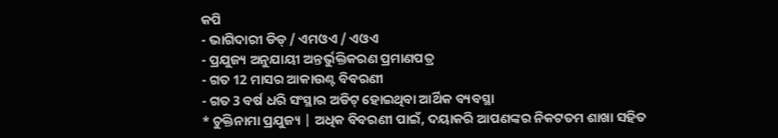କପି
- ଭାଗିଦାରୀ ଡିଡ୍ / ଏମଓଏ / ଏଓଏ
- ପ୍ରଯୁଜ୍ୟ ଅନୁଯାୟୀ ଅନ୍ତର୍ଭୁକ୍ତିକରଣ ପ୍ରମାଣପତ୍ର
- ଗତ 12 ମାସର ଆକାଉଣ୍ଟ ବିବରଣୀ
- ଗତ 3 ବର୍ଷ ଧରି ସଂସ୍ଥାର ଅଡିଟ୍ ହୋଇଥିବା ଆର୍ଥିକ ବ୍ୟବସ୍ଥା
* ଚୁକ୍ତିନାମା ପ୍ରଯୁଜ୍ୟ | ଅଧିକ ବିବରଣୀ ପାଇଁ, ଦୟାକରି ଆପଣଙ୍କର ନିକଟତମ ଶାଖା ସହିତ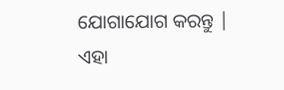ଯୋଗାଯୋଗ କରନ୍ତୁ |
ଏହା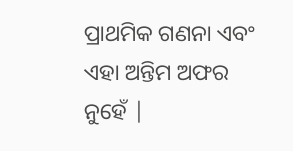ପ୍ରାଥମିକ ଗଣନା ଏବଂ ଏହା ଅନ୍ତିମ ଅଫର ନୁହେଁ |